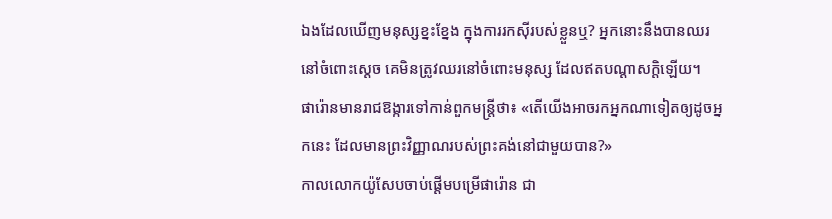ឯងដែលឃើញមនុស្សខ្នះខ្នែង ក្នុងការរកស៊ីរបស់ខ្លួនឬ? អ្នកនោះនឹងបានឈរនៅចំពោះស្តេច គេមិនត្រូវឈរនៅចំពោះមនុស្ស ដែលឥតបណ្ដាសក្តិឡើយ។
ផារ៉ោនមានរាជឱង្ការទៅកាន់ពួកមន្ត្រីថា៖ «តើយើងអាចរកអ្នកណាទៀតឲ្យដូចអ្នកនេះ ដែលមានព្រះវិញ្ញាណរបស់ព្រះគង់នៅជាមួយបាន?»
កាលលោកយ៉ូសែបចាប់ផ្ដើមបម្រើផារ៉ោន ជា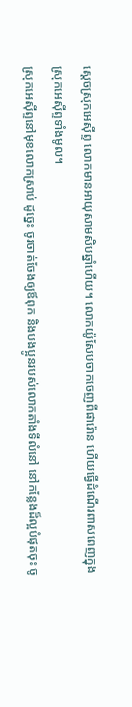ស្តេចស្រុកអេស៊ីព្ទ លោកមានអាយុសាមសិបឆ្នាំហើយ។ លោកយ៉ូសែបចាកចេញពីផារ៉ោន ហើយធ្វើដំណើរពាសពេញក្នុងស្រុកអេស៊ីព្ទទាំងមូល។
ស្រុកអេស៊ីព្ទនៅមុខលោកស្រាប់ ដូច្នេះ ចូរចាត់ចែងឲ្យឪពុក និងបងប្អូនរបស់លោកតាំងទីលំនៅ នៅកន្លែងដ៏ល្អបំផុតចុះ ចូ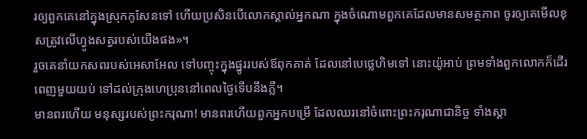រឲ្យពួកគេនៅក្នុងស្រុកកូសែនទៅ ហើយប្រសិនបើលោកស្គាល់អ្នកណា ក្នុងចំណោមពួកគេដែលមានសមត្ថភាព ចូរឲ្យគេមើលខុសត្រូវលើហ្វូងសត្វរបស់យើងផង»។
រួចគេនាំយកសពរបស់អេសាអែល ទៅបញ្ចុះក្នុងផ្នូររបស់ឪពុកគាត់ ដែលនៅបេថ្លេហិមទៅ នោះយ៉ូអាប់ ព្រមទាំងពួកលោកក៏ដើរពេញមួយយប់ ទៅដល់ក្រុងហេប្រុននៅពេលថ្ងៃទើបនឹងភ្លឺ។
មានពរហើយ មនុស្សរបស់ព្រះករុណា! មានពរហើយពួកអ្នកបម្រើ ដែលឈរនៅចំពោះព្រះករុណាជានិច្ច ទាំងស្តា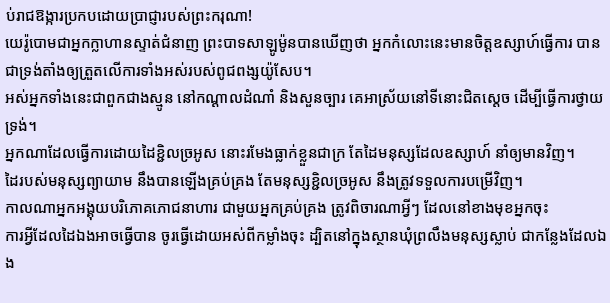ប់រាជឱង្ការប្រកបដោយប្រាជ្ញារបស់ព្រះករុណា!
យេរ៉ូបោមជាអ្នកក្លាហានស្ទាត់ជំនាញ ព្រះបាទសាឡូម៉ូនបានឃើញថា អ្នកកំលោះនេះមានចិត្តឧស្សាហ៍ធ្វើការ បានជាទ្រង់តាំងឲ្យត្រួតលើការទាំងអស់របស់ពូជពង្សយ៉ូសែប។
អស់អ្នកទាំងនេះជាពួកជាងស្មូន នៅកណ្ដាលដំណាំ និងសួនច្បារ គេអាស្រ័យនៅទីនោះជិតស្តេច ដើម្បីធ្វើការថ្វាយទ្រង់។
អ្នកណាដែលធ្វើការដោយដៃខ្ជិលច្រអូស នោះរមែងធ្លាក់ខ្លួនជាក្រ តែដៃមនុស្សដែលឧស្សាហ៍ នាំឲ្យមានវិញ។
ដៃរបស់មនុស្សព្យាយាម នឹងបានឡើងគ្រប់គ្រង តែមនុស្សខ្ជិលច្រអូស នឹងត្រូវទទួលការបម្រើវិញ។
កាលណាអ្នកអង្គុយបរិភោគភោជនាហារ ជាមួយអ្នកគ្រប់គ្រង ត្រូវពិចារណាអ្វីៗ ដែលនៅខាងមុខអ្នកចុះ
ការអ្វីដែលដៃឯងអាចធ្វើបាន ចូរធ្វើដោយអស់ពីកម្លាំងចុះ ដ្បិតនៅក្នុងស្ថានឃុំព្រលឹងមនុស្សស្លាប់ ជាកន្លែងដែលឯង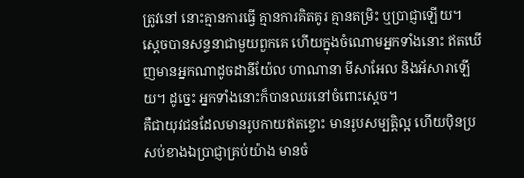ត្រូវនៅ នោះគ្មានការធ្វើ គ្មានការគិតគូរ គ្មានតម្រិះ ឬប្រាជ្ញាឡើយ។
ស្ដេចបានសន្ទនាជាមួយពួកគេ ហើយក្នុងចំណោមអ្នកទាំងនោះ ឥតឃើញមានអ្នកណាដូចដានីយ៉ែល ហាណានា មីសាអែល និងអ័សារាឡើយ។ ដូច្នេះ អ្នកទាំងនោះក៏បានឈរនៅចំពោះស្តេច។
គឺជាយុវជនដែលមានរូបកាយឥតខ្ចោះ មានរូបសម្បត្តិល្អ ហើយប៉ិនប្រសប់ខាងឯប្រាជ្ញាគ្រប់យ៉ាង មានចំ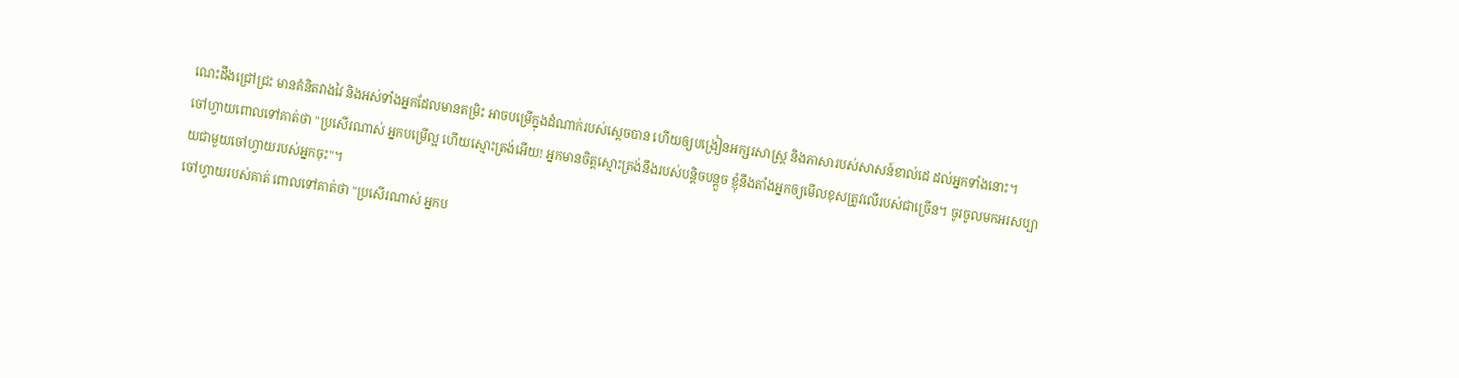ណេះដឹងជ្រៅជ្រះ មានគំនិតវាងវៃ និងអស់ទាំងអ្នកដែលមានតម្រិះ អាចបម្រើក្នុងដំណាក់របស់ស្តេចបាន ហើយឲ្យបង្រៀនអក្សរសាស្ត្រ និងភាសារបស់សាសន៍ខាល់ដេ ដល់អ្នកទាំងនោះ។
ចៅហ្វាយពោលទៅគាត់ថា "ប្រសើរណាស់ អ្នកបម្រើល្អ ហើយស្មោះត្រង់អើយ! អ្នកមានចិត្តស្មោះត្រង់នឹងរបស់បន្តិចបន្តួច ខ្ញុំនឹងតាំងអ្នកឲ្យមើលខុសត្រូវលើរបស់ជាច្រើន។ ចូរចូលមកអរសប្បាយជាមួយចៅហ្វាយរបស់អ្នកចុះ"។
ចៅហ្វាយរបស់គាត់ ពោលទៅគាត់ថា "ប្រសើរណាស់ អ្នកប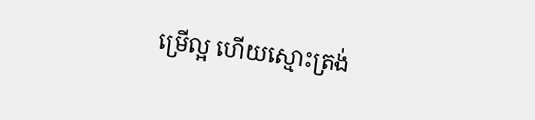ម្រើល្អ ហើយស្មោះត្រង់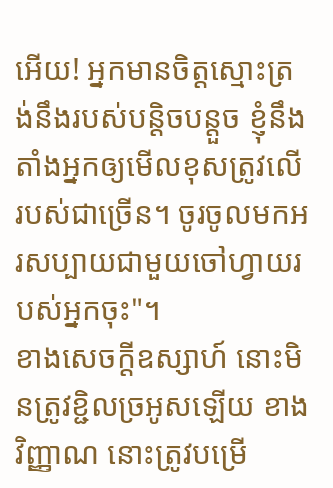អើយ! អ្នកមានចិត្តស្មោះត្រង់នឹងរបស់បន្តិចបន្តួច ខ្ញុំនឹងតាំងអ្នកឲ្យមើលខុសត្រូវលើរបស់ជាច្រើន។ ចូរចូលមកអរសប្បាយជាមួយចៅហ្វាយរបស់អ្នកចុះ"។
ខាងសេចក្ដីឧស្សាហ៍ នោះមិនត្រូវខ្ជិលច្រអូសឡើយ ខាងវិញ្ញាណ នោះត្រូវបម្រើ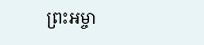ព្រះអម្ចា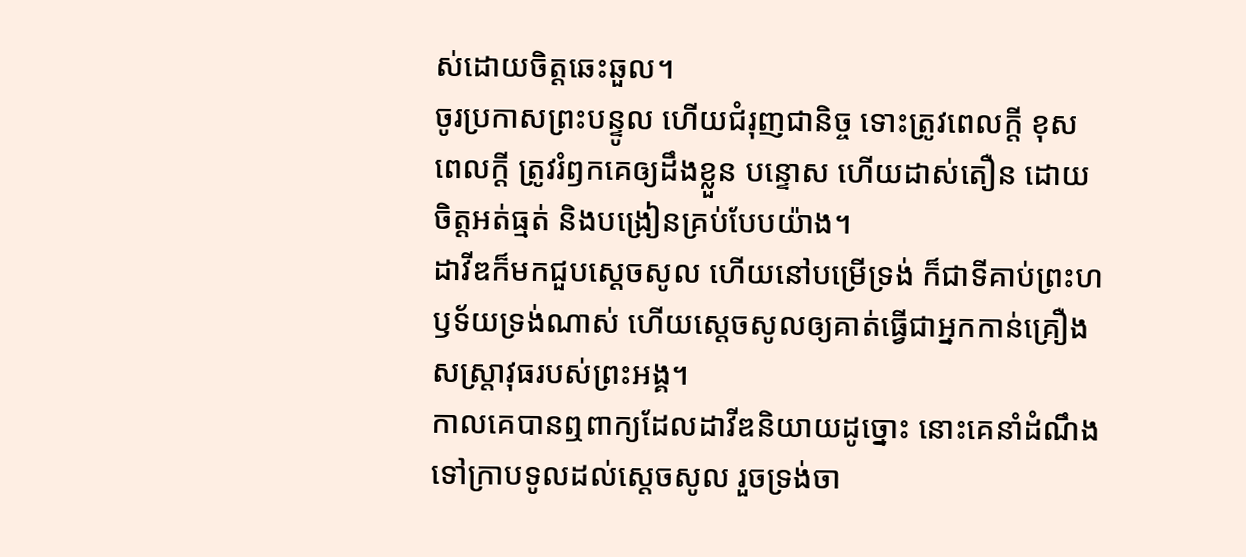ស់ដោយចិត្តឆេះឆួល។
ចូរប្រកាសព្រះបន្ទូល ហើយជំរុញជានិច្ច ទោះត្រូវពេលក្ដី ខុសពេលក្តី ត្រូវរំឭកគេឲ្យដឹងខ្លួន បន្ទោស ហើយដាស់តឿន ដោយចិត្តអត់ធ្មត់ និងបង្រៀនគ្រប់បែបយ៉ាង។
ដាវីឌក៏មកជួបស្ដេចសូល ហើយនៅបម្រើទ្រង់ ក៏ជាទីគាប់ព្រះហឫទ័យទ្រង់ណាស់ ហើយស្ដេចសូលឲ្យគាត់ធ្វើជាអ្នកកាន់គ្រឿងសស្ត្រាវុធរបស់ព្រះអង្គ។
កាលគេបានឮពាក្យដែលដាវីឌនិយាយដូច្នោះ នោះគេនាំដំណឹងទៅក្រាបទូលដល់ស្ដេចសូល រួចទ្រង់ចា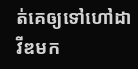ត់គេឲ្យទៅហៅដាវីឌមក